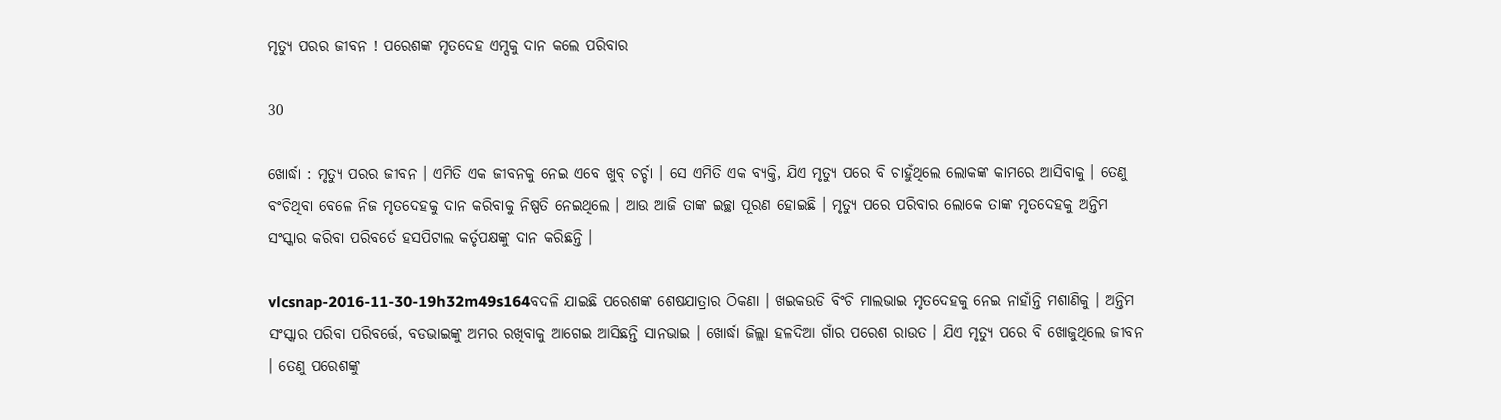ମୃତ୍ୟୁ ପରର ଜୀବନ ! ପରେଶଙ୍କ ମୃତଦେହ ଏମ୍ସକୁ ଦାନ କଲେ ପରିବାର

30

ଖୋର୍ଦ୍ଧା : ମୃତ୍ୟୁ ପରର ଜୀବନ । ଏମିତି ଏକ ଜୀବନକୁ ନେଇ ଏବେ ଖୁବ୍ ଚର୍ଚ୍ଚା । ସେ ଏମିତି ଏକ ବ୍ୟକ୍ତି, ଯିଏ ମୃତ୍ୟୁ ପରେ ବି ଚାହୁଁଥିଲେ ଲୋକଙ୍କ କାମରେ ଆସିବାକୁ । ତେଣୁ ବଂଚିଥିବା ବେଳେ ନିଜ ମୃତଦେହକୁ ଦାନ କରିବାକୁ ନିଷ୍ପତି ନେଇଥିଲେ । ଆଉ ଆଜି ତାଙ୍କ ଇଚ୍ଛା ପୂରଣ ହୋଇଛି । ମୃତ୍ୟୁ ପରେ ପରିବାର ଲୋକେ ତାଙ୍କ ମୃତଦେହକୁ ଅନ୍ତିମ ସଂସ୍କାର କରିବା ପରିବର୍ତେ ହସପିଟାଲ କର୍ତୃପକ୍ଷଙ୍କୁ ଦାନ କରିଛନ୍ତି ।

vlcsnap-2016-11-30-19h32m49s164ବଦଳି ଯାଇଛି ପରେଶଙ୍କ ଶେଷଯାତ୍ରାର ଠିକଣା । ଖଇକଉଡି ବିଂଚି ମାଲଭାଇ ମୃତଦେହକୁ ନେଇ ନାହାଁନ୍ତି ମଶାଣିକୁ । ଅନ୍ତିମ ସଂସ୍କାର ପରିବା ପରିବର୍ତ୍ତେ, ବଡଭାଇଙ୍କୁ ଅମର ରଖିବାକୁ ଆଗେଇ ଆସିଛନ୍ତି ସାନଭାଇ । ଖୋର୍ଦ୍ଧା ଜିଲ୍ଲା ହଳଦିଆ ଗାଁର ପରେଶ ରାଉତ । ଯିଏ ମୃତ୍ୟୁ ପରେ ବି ଖୋଜୁଥିଲେ ଜୀବନ । ତେଣୁ ପରେଶଙ୍କୁ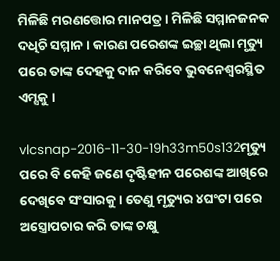ମିଳିଛି ମରଣତ୍ତୋର ମାନପତ୍ର । ମିଳିଛି ସମ୍ମାନଜନକ ଦଧିଚି ସମ୍ମାନ । କାରଣ ପରେଶଙ୍କ ଇଚ୍ଛା ଥିଲା ମୃତ୍ୟୁ ପରେ ତାଙ୍କ ଦେହକୁ ଦାନ କରିବେ ଭୁବନେଶ୍ୱରସ୍ଥିତ ଏମ୍ସକୁ ।

vlcsnap-2016-11-30-19h33m50s132ମୃତ୍ୟୁ ପରେ ବି କେହି ଜଣେ ଦୃଷ୍ଟିହୀନ ପରେଶଙ୍କ ଆଖିରେ ଦେଖିବେ ସଂସାରକୁ । ତେଣୁ ମୃତ୍ୟୁର ୪ଘଂଟା ପରେ ଅସ୍ତ୍ରୋପଚାର କରି ତାଙ୍କ ଚକ୍ଷୁ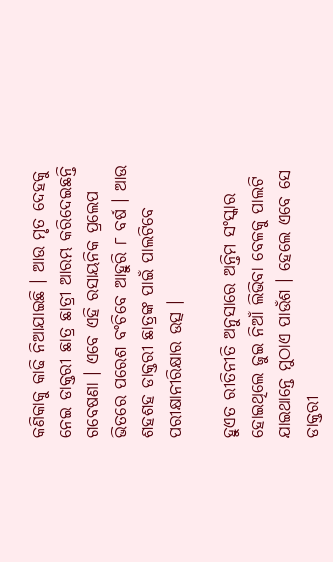କଣିକାକୁ କାଢି ନିଆଯାଇଛି । ଆଉ ମୃତ ଦେହକୁ ନେଇ ଡାକ୍ତରୀ ଛାତ୍ର ଛାତ୍ରୀ ଆରମ୍ଭ କରିଦେଇଛନ୍ତି ଗବେଷଣା । ଏବେ ଏହି ରସାୟନିକ ପ୍ରଲେପ ଭିତରେ ପରେଶ ବଂଚିବେ ଆହୁରି ୮ ବର୍ଷ । ଆଉ ଶହଶହ ଡାକ୍ତରୀ ଛାତ୍ରଙ୍କ ପାଇଁ ପାଲଟିବେ ପରୀକ୍ଷାନୀରିକ୍ଷାର ଉତ୍ସ ।

ହୁଏତ ରୀତିନୀତି ଅନୁସାରେ ଅନ୍ତିମ ସଂସ୍କାର ହୋଇଥିଲେ ଜୁଇ ନିଆଁ ଲିଭିବା ବେଳକୁ ପାଲଟି ଯାଇଥାନ୍ତେ ମୁଠାଏ ପାଉଁଶ । ହେଲେ ଏବେ ସେ ଡାକ୍ତରୀ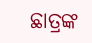ଛାତ୍ରଙ୍କ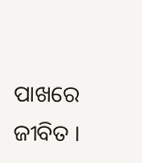ପାଖରେ ଜୀବିତ ।